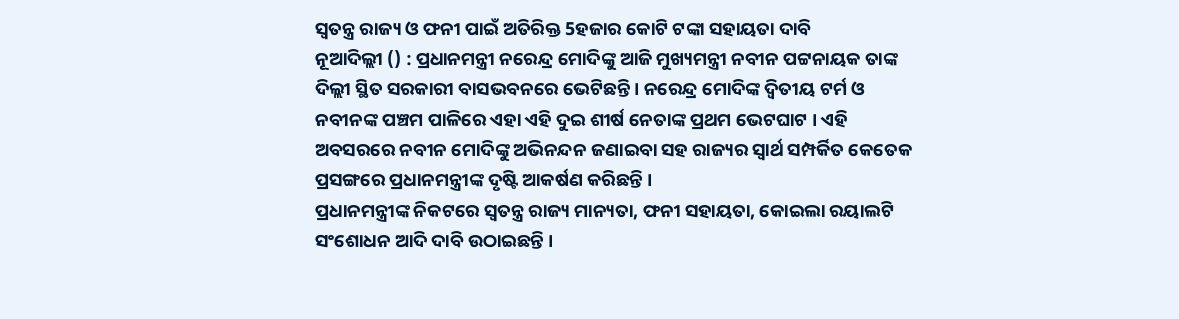ସ୍ବତନ୍ତ୍ର ରାଜ୍ୟ ଓ ଫନୀ ପାଇଁ ଅତିରିକ୍ତ 5ହଜାର କୋଟି ଟଙ୍କା ସହାୟତା ଦାବି
ନୂଆଦିଲ୍ଲୀ () : ପ୍ରଧାନମନ୍ତ୍ରୀ ନରେନ୍ଦ୍ର ମୋଦିଙ୍କୁ ଆଜି ମୁଖ୍ୟମନ୍ତ୍ରୀ ନବୀନ ପଟ୍ଟନାୟକ ତାଙ୍କ ଦିଲ୍ଲୀ ସ୍ଥିତ ସରକାରୀ ବାସଭବନରେ ଭେଟିଛନ୍ତି । ନରେନ୍ଦ୍ର ମୋଦିଙ୍କ ଦ୍ବିତୀୟ ଟର୍ମ ଓ ନବୀନଙ୍କ ପଞ୍ଚମ ପାଳିରେ ଏହା ଏହି ଦୁଇ ଶୀର୍ଷ ନେତାଙ୍କ ପ୍ରଥମ ଭେଟଘାଟ । ଏହି ଅବସରରେ ନବୀନ ମୋଦିଙ୍କୁ ଅଭିନନ୍ଦନ ଜଣାଇବା ସହ ରାଜ୍ୟର ସ୍ବାର୍ଥ ସମ୍ପର୍କିତ କେତେକ ପ୍ରସଙ୍ଗରେ ପ୍ରଧାନମନ୍ତ୍ରୀଙ୍କ ଦୃଷ୍ଟି ଆକର୍ଷଣ କରିଛନ୍ତି ।
ପ୍ରଧାନମନ୍ତ୍ରୀଙ୍କ ନିକଟରେ ସ୍ବତନ୍ତ୍ର ରାଜ୍ୟ ମାନ୍ୟତା, ଫନୀ ସହାୟତା, କୋଇଲା ରୟାଲଟି ସଂଶୋଧନ ଆଦି ଦାବି ଉଠାଇଛନ୍ତି ।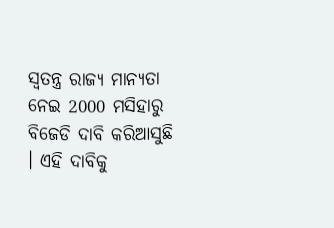ସ୍ବତନ୍ତ୍ର ରାଜ୍ୟ ମାନ୍ୟତା ନେଇ 2000 ମସିହାରୁ ବିଜେଡି ଦାବି କରିଆସୁଛି । ଏହି ଦାବିକୁ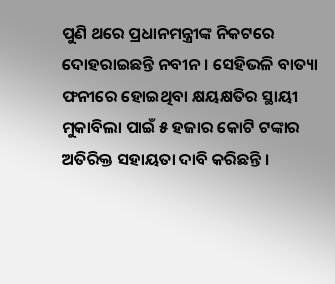ପୁଣି ଥରେ ପ୍ରଧାନମନ୍ତ୍ରୀଙ୍କ ନିକଟରେ ଦୋହରାଇଛନ୍ତି ନବୀନ । ସେହିଭଳି ବାତ୍ୟା ଫନୀରେ ହୋଇଥିବା କ୍ଷୟକ୍ଷତିର ସ୍ଥାୟୀ ମୁକାବିଲା ପାଇଁ ୫ ହଜାର କୋଟି ଟଙ୍କାର ଅତିରିକ୍ତ ସହାୟତା ଦାବି କରିଛନ୍ତି ।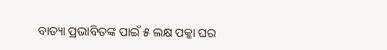ବାତ୍ୟା ପ୍ରଭାବିତଙ୍କ ପାଇଁ ୫ ଲକ୍ଷ ପକ୍କା ଘର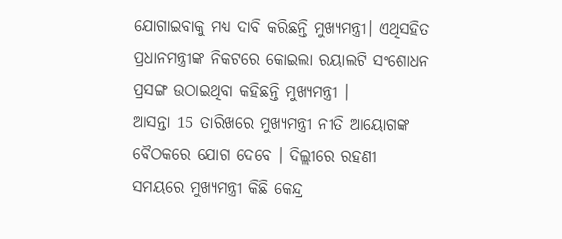ଯୋଗାଇବାକୁ ମଧ୍ୟ ଦାବି କରିଛନ୍ତି ମୁଖ୍ୟମନ୍ତ୍ରୀ। ଏଥିସହିତ ପ୍ରଧାନମନ୍ତ୍ରୀଙ୍କ ନିକଟରେ କୋଇଲା ରୟାଲଟି ସଂଶୋଧନ ପ୍ରସଙ୍ଗ ଉଠାଇଥିବା କହିଛନ୍ତି ମୁଖ୍ୟମନ୍ତ୍ରୀ ।
ଆସନ୍ତା 15 ତାରିଖରେ ମୁଖ୍ୟମନ୍ତ୍ରୀ ନୀତି ଆୟୋଗଙ୍କ ବୈଠକରେ ଯୋଗ ଦେବେ । ଦିଲ୍ଲୀରେ ରହଣୀ ସମୟରେ ମୁଖ୍ୟମନ୍ତ୍ରୀ କିଛି କେନ୍ଦ୍ର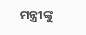ମନ୍ତ୍ରୀଙ୍କୁ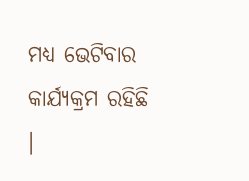ମଧ୍ୟ ଭେଟିବାର କାର୍ଯ୍ୟକ୍ରମ ରହିଛି ।